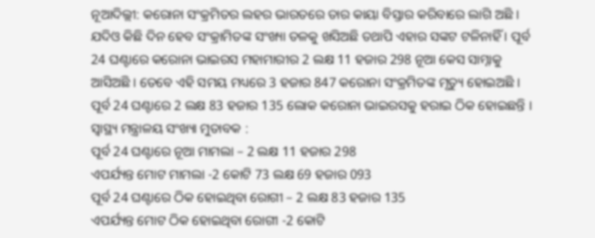ନୂଆଦିଲ୍ଲୀ: କରୋନା ସଂକ୍ରମିତର ଲହର ଭାରତରେ ତାର କାୟା ବିସ୍ତାର କରିବାରେ ଲାଗି ଅଛି । ଯଦିଓ କିଛି ଦିନ ହେବ ସଂକ୍ରାମିତଙ୍କ ସଂଖ୍ୟା ତଳକୁ ଖସିଅଛି ତଥାପି ଏହାର ସଙ୍କଟ ଟଳିନାହିଁ । ପୂର୍ବ 24 ଘଣ୍ଟାରେ କରୋନା ଭାଇରସ ମହାମାରୀର 2 ଲକ୍ଷ 11 ହଜାର 298 ନୂଆ କେସ ସାମ୍ନାକୁ ଆସିଅଛି । ତେବେ ଏହି ସମୟ ମଧ୍ୟରେ 3 ହଜାର 847 କରୋନା ସଂକ୍ରମିତଙ୍କ ମୃତ୍ୟୁ ହୋଇଅଛି । ପୂର୍ବ 24 ଘଣ୍ଟାରେ 2 ଲକ୍ଷ 83 ହଜାର 135 ଲୋକ କରୋନା ଭାଇରସକୁ ହରାଇ ଠିକ ହୋଇଛନ୍ତି ।
ସ୍ୱାସ୍ଥ୍ୟ ମନ୍ତ୍ରାଳୟ ସଂଖ୍ୟା ମୁତାବକ :
ପୂର୍ବ 24 ଘଣ୍ଟାରେ ନୂଆ ମାମଲା – 2 ଲକ୍ଷ 11 ହଜାର 298
ଏପର୍ଯ୍ୟନ୍ତ ମୋଟ ମାମଲା -2 କୋଟି 73 ଲକ୍ଷ 69 ହଜାର 093
ପୂର୍ବ 24 ଘଣ୍ଟାରେ ଠିକ ହୋଇଥିବା ରୋଗୀ – 2 ଲକ୍ଷ 83 ହଜାର 135
ଏପର୍ଯ୍ୟନ୍ତ ମୋଟ ଠିକ ହୋଇଥିବା ରୋଗୀ -2 କୋଟି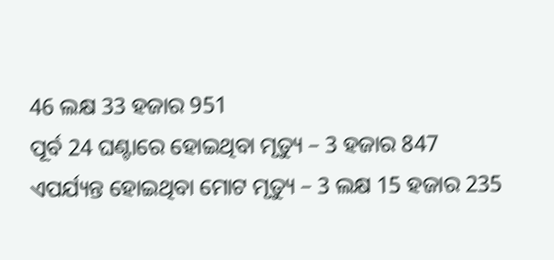46 ଲକ୍ଷ 33 ହଜାର 951
ପୂର୍ବ 24 ଘଣ୍ଟାରେ ହୋଇଥିବା ମୃତ୍ୟୁ – 3 ହଜାର 847
ଏପର୍ଯ୍ୟନ୍ତ ହୋଇଥିବା ମୋଟ ମୃତ୍ୟୁ – 3 ଲକ୍ଷ 15 ହଜାର 235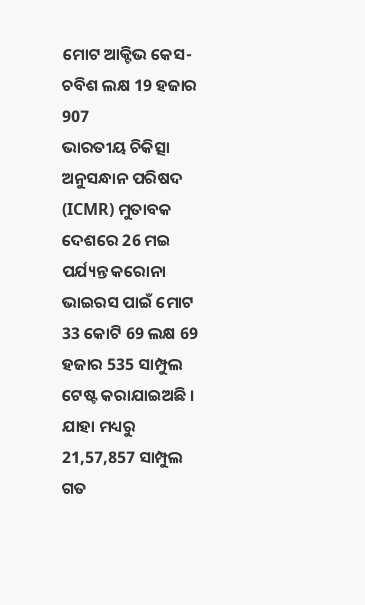ମୋଟ ଆକ୍ଟିଭ କେସ- ଚବିଶ ଲକ୍ଷ 19 ହଜାର 907
ଭାରତୀୟ ଚିକିତ୍ସା ଅନୁସନ୍ଧାନ ପରିଷଦ (ICMR) ମୁତାବକ ଦେଶରେ 26 ମଇ ପର୍ଯ୍ୟନ୍ତ କରୋନା ଭାଇରସ ପାଇଁ ମୋଟ 33 କୋଟି 69 ଲକ୍ଷ 69 ହଜାର 535 ସାମ୍ପୁଲ ଟେଷ୍ଟ କରାଯାଇଅଛି । ଯାହା ମଧ୍ୟରୁ 21,57,857 ସାମ୍ପୁଲ ଗତ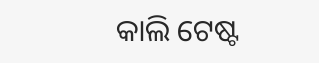କାଲି ଟେଷ୍ଟ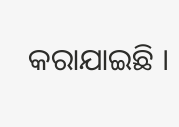କରାଯାଇଛି ।